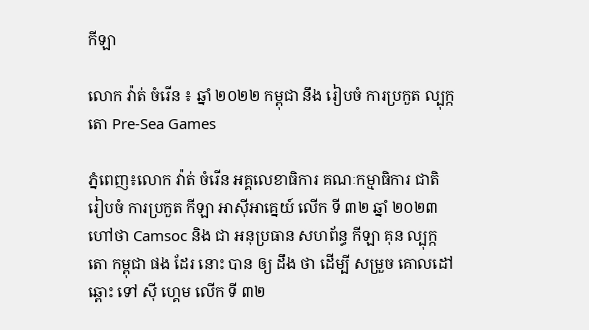កីឡា

លោក វ៉ាត់ ចំរើន ៖ ឆ្នាំ ២០២២ កម្ពុជា នឹង រៀបចំ ការប្រកួត ល្បុក្កតោ Pre-Sea Games

ភ្នំពេញ៖លោក វ៉ាត់ ចំរើន អគ្គលេខាធិការ គណៈកម្មាធិការ ជាតិ រៀបចំ ការប្រកួត កីឡា អាស៊ីអាគ្នេយ៍ លើក ទី ៣២ ឆ្នាំ ២០២៣ ហៅថា Camsoc និង ជា អនុប្រធាន សហព័ន្ធ កីឡា គុន ល្បុក្កតោ កម្ពុជា ផង ដែរ នោះ បាន ឲ្យ ដឹង ថា ដើម្បី សម្រួច គោលដៅ ឆ្ពោះ ទៅ ស៊ី ហ្គេម លើក ទី ៣២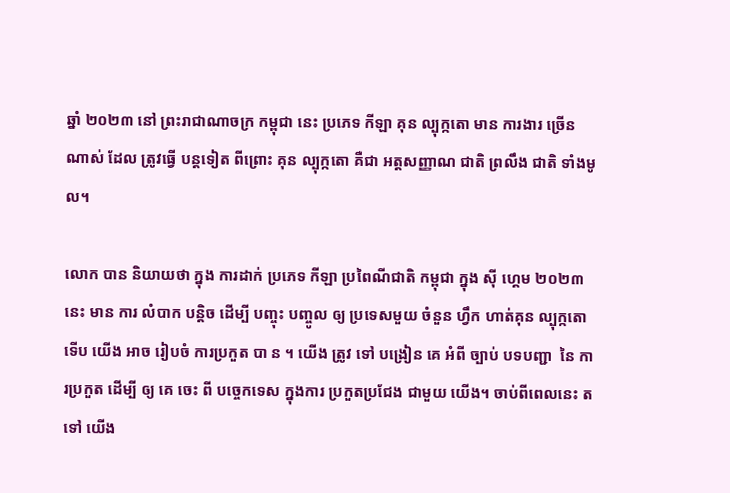ឆ្នាំ ២០២៣ នៅ ព្រះរាជាណាចក្រ កម្ពុជា នេះ ប្រភេទ កីឡា គុន ល្បុក្កតោ មាន ការងារ ច្រើនណាស់ ដែល ត្រូវធ្វើ បន្តទៀត ពីព្រោះ គុន ល្បុក្កតោ គឺជា អត្តសញ្ញាណ ជាតិ ព្រលឹង ជាតិ ទាំងមូល។

លោក បាន និយាយថា ក្នុង ការដាក់ ប្រភេទ កីឡា ប្រពៃណីជាតិ កម្ពុជា ក្នុង ស៊ី ហ្គេម ២០២៣ នេះ មាន ការ លំបាក បន្តិច ដើម្បី បញ្ចុះ បញ្ចូល ឲ្យ ប្រទេសមួយ ចំនួន ហ្វឹក ហាត់គុន ល្បុក្កតោ ទើប យើង អាច រៀបចំ ការប្រកួត បា ន ។ យើង ត្រូវ ទៅ បង្រៀន គេ អំពី ច្បាប់ បទបញ្ជា  នៃ ការប្រកួត ដើម្បី ឲ្យ គេ ចេះ ពី បច្ចេកទេស ក្នុងការ ប្រកួតប្រជែង ជាមួយ យើង។ ចាប់ពីពេលនេះ តទៅ យើង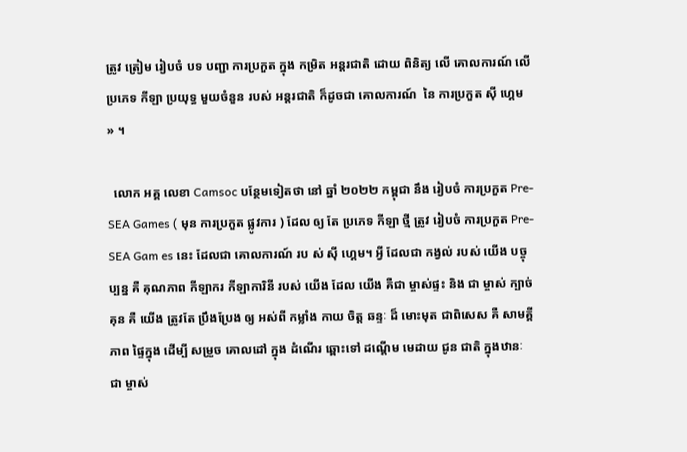ត្រូវ ត្រៀម រៀបចំ បទ បញ្ជា ការប្រកួត ក្នុង កម្រិត អន្តរជាតិ ដោយ ពិនិត្យ លើ គោលការណ៍ លើ ប្រភេទ កីឡា ប្រយុទ្ធ មួយចំនួន របស់ អន្តរជាតិ ក៏ដូចជា គោលការណ៍  នៃ ការប្រកួត ស៊ី ហ្គេម » ។

  លោក អគ្គ លេខា Camsoc បន្ថែមទៀតថា នៅ ឆ្នាំ ២០២២ កម្ពុជា នឹង រៀបចំ ការប្រកួត Pre-SEA Games ( មុន ការប្រកួត ផ្លូវការ ) ដែល ឲ្យ តែ ប្រភេទ កីឡា ថ្មី ត្រូវ រៀបចំ ការប្រកួត Pre-SEA Gam es នេះ ដែលជា គោលការណ៍ រប ស់ ស៊ី ហ្គេម។ អ្វី ដែលជា កង្វល់ របស់ យើង បច្ចុប្បន្ន គឺ គុណភាព កីឡាករ កីឡាការិនី របស់ យើង ដែល យើង គឺជា ម្ចាស់ផ្ទះ និង ជា ម្ចាស់ ក្បាច់គុន គឺ យើង ត្រូវតែ ប្រឹងប្រែង ឲ្យ អស់ពី កម្លាំង កាយ ចិត្ត ឆន្ទៈ ដ៏ មោះមុត ជាពិសេស គឺ សាមគ្គីភាព ផ្ទៃក្នុង ដើម្បី សម្រួច គោលដៅ ក្នុង ដំណើរ ឆ្ពោះទៅ ដណ្ដើម មេដាយ ជូន ជាតិ ក្នុងឋានៈ ជា ម្ចាស់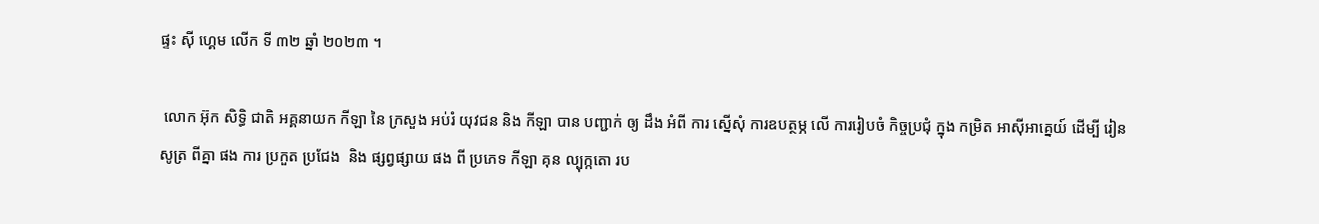ផ្ទះ ស៊ី ហ្គេម លើក ទី ៣២ ឆ្នាំ ២០២៣ ។

 លោក អ៊ុក សិទ្ធិ ជាតិ អគ្គនាយក កីឡា នៃ ក្រសួង អប់រំ យុវជន និង កីឡា បាន បញ្ជាក់ ឲ្យ ដឹង អំពី ការ ស្នើសុំ ការឧបត្ថម្ភ លើ ការរៀបចំ កិច្ចប្រជុំ ក្នុង កម្រិត អាស៊ីអាគ្នេយ៍ ដើម្បី រៀន សូត្រ ពីគ្នា ផង ការ ប្រកួត ប្រជែង  និង ផ្សព្វផ្សាយ ផង ពី ប្រភេទ កីឡា គុន ល្បុក្កតោ រប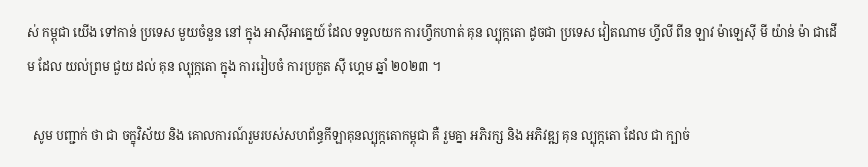ស់ កម្ពុជា យើង ទៅកាន់ ប្រទេស មួយចំនួន នៅ ក្នុង អាស៊ីអាគ្នេយ៍ ដែល ទទួលយក ការហ្វឹកហាត់ គុន ល្បុក្កតោ ដូចជា ប្រទេស វៀតណាម ហ្វីលី ពីន ឡាវ ម៉ាឡេស៊ី មី យ៉ាន់ ម៉ា ជាដើម ដែល យល់ព្រម ជួយ ដល់ គុន ល្បុក្កតោ ក្នុង ការរៀបចំ ការប្រកួត ស៊ី ហ្គេម ឆ្នាំ ២០២៣ ។

  សូម បញ្ជាក់ ថា ជា ចក្ខុវិស័យ និង គោលការណ៍រួមរបស់សហព័ន្ធកីឡាគុនល្បុក្កតោកម្ពុជា គឺ រួមគ្នា អភិរក្ស និង អភិវឌ្ឍ គុន ល្បុក្កតោ ដែល ជា ក្បាច់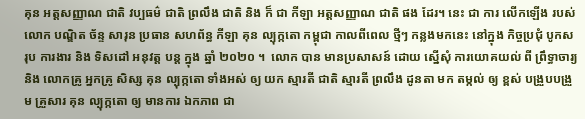គុន អត្តសញ្ញាណ ជាតិ វប្បធម៌ ជាតិ ព្រលឹង ជាតិ និង ក៏ ជា កីឡា អត្តសញ្ញាណ ជាតិ ផង ដែរ។ នេះ ជា ការ លើកឡើង របស់ លោក បណ្ឌិត ច័ន្ទ សារុន ប្រធាន សហព័ន្ធ កីឡា គុន ល្បុក្កតោ កម្ពុជា កាលពីពេល ថ្មីៗ កន្លងមកនេះ នៅក្នុង កិច្ចប្រជុំ បូកសរុប ការងារ និង ទិសដៅ អនុវត្ត បន្ត ក្នុង ឆ្នាំ ២០២០ ។  លោក បាន មានប្រសាសន៍ ដោយ ស្នើសុំ ការយោគយល់ ពី ព្រឹទ្ធាចារ្យ និង លោកគ្រូ អ្នកគ្រូ សិស្ស គុន ល្បុក្កតោ ទាំងអស់ ឲ្យ យក ស្មារតី ជាតិ ស្មារតី ព្រលឹង ដូនតា មក តម្កល់ ឲ្យ ខ្ពស់ បង្រួបបង្រួម គ្រួសារ គុន ល្បុក្កតោ ឲ្យ មានការ ឯកភាព ជា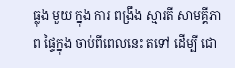ធ្លុង មួយ ក្នុង ការ ពង្រឹង ស្មារតី សាមគ្គីភាព ផ្ទៃក្នុង ចាប់ពីពេលនេះ តទៅ ដើម្បី ជោ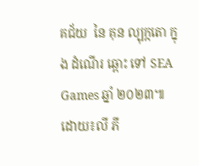គជ័យ  នៃ គុន ល្បុក្កតោ ក្នុង ដំណើរ ឆ្ពោះ ទៅ SEA Games ឆ្នាំ ២០២៣៕ដោយ៖លី ភី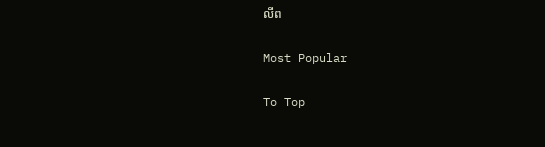លីព

Most Popular

To Top